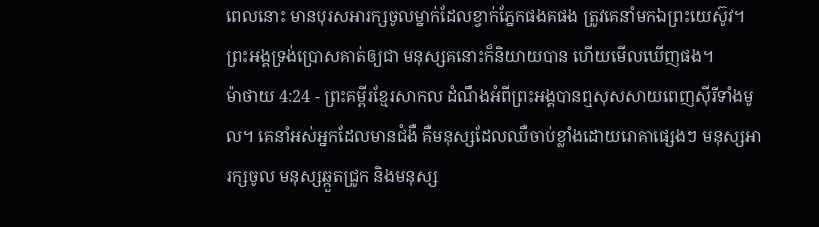ពេលនោះ មានបុរសអារក្សចូលម្នាក់ដែលខ្វាក់ភ្នែកផងគផង ត្រូវគេនាំមកឯព្រះយេស៊ូវ។ ព្រះអង្គទ្រង់ប្រោសគាត់ឲ្យជា មនុស្សគនោះក៏និយាយបាន ហើយមើលឃើញផង។
ម៉ាថាយ 4:24 - ព្រះគម្ពីរខ្មែរសាកល ដំណឹងអំពីព្រះអង្គបានឮសុសសាយពេញស៊ីរីទាំងមូល។ គេនាំអស់អ្នកដែលមានជំងឺ គឺមនុស្សដែលឈឺចាប់ខ្លាំងដោយរោគាផ្សេងៗ មនុស្សអារក្សចូល មនុស្សឆ្កួតជ្រូក និងមនុស្ស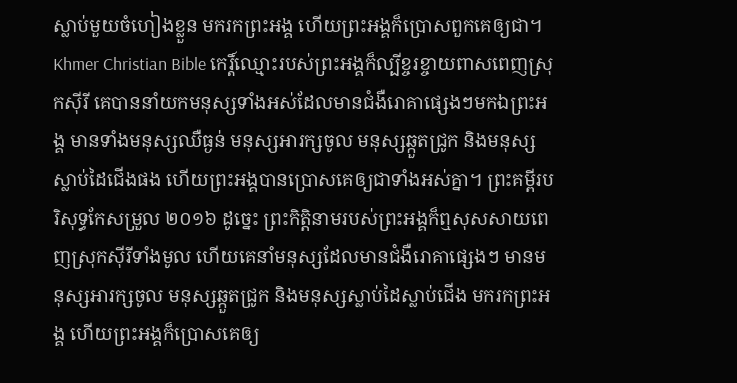ស្លាប់មួយចំហៀងខ្លួន មករកព្រះអង្គ ហើយព្រះអង្គក៏ប្រោសពួកគេឲ្យជា។ Khmer Christian Bible កេរ្ដិ៍ឈ្មោះរបស់ព្រះអង្គក៏ល្បីខ្ចរខ្ចាយពាសពេញស្រុកស៊ីរី គេបាននាំយកមនុស្សទាំងអស់ដែលមានជំងឺរោគាផ្សេងៗមកឯព្រះអង្គ មានទាំងមនុស្សឈឺធ្ងន់ មនុស្សអារក្សចូល មនុស្សឆ្កួតជ្រូក និងមនុស្សស្លាប់ដៃជើងផង ហើយព្រះអង្គបានប្រោសគេឲ្យជាទាំងអស់គ្នា។ ព្រះគម្ពីរបរិសុទ្ធកែសម្រួល ២០១៦ ដូច្នេះ ព្រះកិត្តិនាមរបស់ព្រះអង្គក៏ឮសុសសាយពេញស្រុកស៊ីរីទាំងមូល ហើយគេនាំមនុស្សដែលមានជំងឺរោគាផ្សេងៗ មានមនុស្សអារក្សចូល មនុស្សឆ្កួតជ្រូក និងមនុស្សស្លាប់ដៃស្លាប់ជើង មករកព្រះអង្គ ហើយព្រះអង្គក៏ប្រោសគេឲ្យ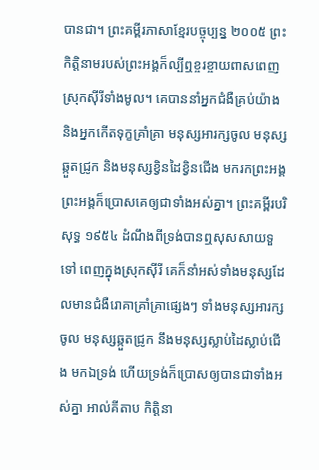បានជា។ ព្រះគម្ពីរភាសាខ្មែរបច្ចុប្បន្ន ២០០៥ ព្រះកិត្តិនាមរបស់ព្រះអង្គក៏ល្បីឮខ្ចរខ្ចាយពាសពេញស្រុកស៊ីរីទាំងមូល។ គេបាននាំអ្នកជំងឺគ្រប់យ៉ាង និងអ្នកកើតទុក្ខគ្រាំគ្រា មនុស្សអារក្សចូល មនុស្សឆ្កួតជ្រូក និងមនុស្សខ្វិនដៃខ្វិនជើង មករកព្រះអង្គ ព្រះអង្គក៏ប្រោសគេឲ្យជាទាំងអស់គ្នា។ ព្រះគម្ពីរបរិសុទ្ធ ១៩៥៤ ដំណឹងពីទ្រង់បានឮសុសសាយទួទៅ ពេញក្នុងស្រុកស៊ីរី គេក៏នាំអស់ទាំងមនុស្សដែលមានជំងឺរោគាគ្រាំគ្រាផ្សេងៗ ទាំងមនុស្សអារក្សចូល មនុស្សឆ្កួតជ្រូក នឹងមនុស្សស្លាប់ដៃស្លាប់ជើង មកឯទ្រង់ ហើយទ្រង់ក៏ប្រោសឲ្យបានជាទាំងអស់គ្នា អាល់គីតាប កិត្ដិនា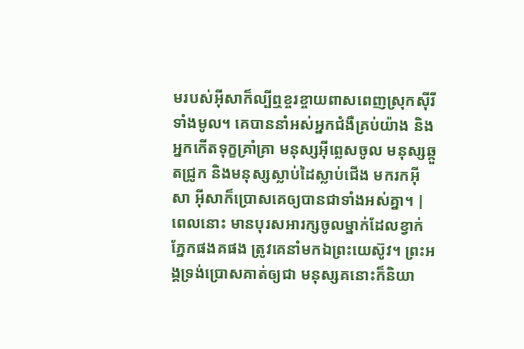មរបស់អ៊ីសាក៏ល្បីឮខ្ចរខ្ចាយពាសពេញស្រុកស៊ីរីទាំងមូល។ គេបាននាំអស់អ្នកជំងឺគ្រប់យ៉ាង និងអ្នកកើតទុក្ខគ្រាំគ្រា មនុស្សអ៊ីព្លេសចូល មនុស្សឆ្កួតជ្រូក និងមនុស្សស្លាប់ដៃស្លាប់ជើង មករកអ៊ីសា អ៊ីសាក៏ប្រោសគេឲ្យបានជាទាំងអស់គ្នា។ |
ពេលនោះ មានបុរសអារក្សចូលម្នាក់ដែលខ្វាក់ភ្នែកផងគផង ត្រូវគេនាំមកឯព្រះយេស៊ូវ។ ព្រះអង្គទ្រង់ប្រោសគាត់ឲ្យជា មនុស្សគនោះក៏និយា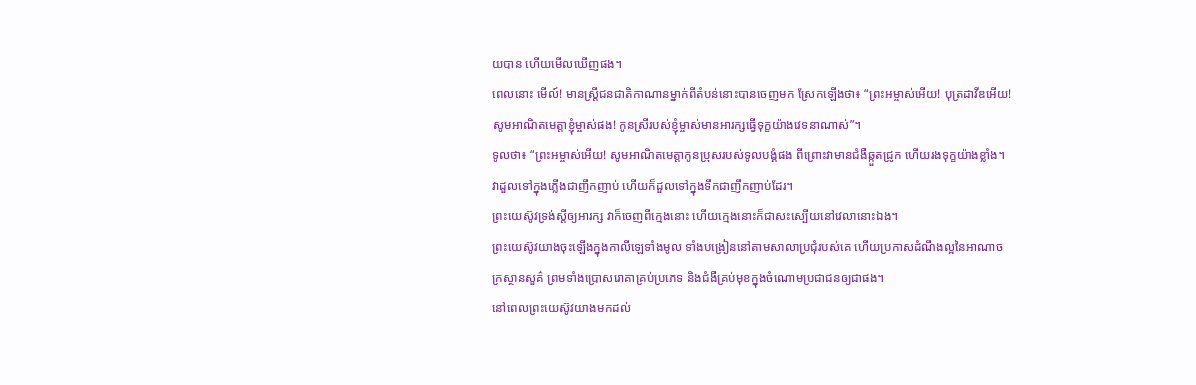យបាន ហើយមើលឃើញផង។
ពេលនោះ មើល៍! មានស្ត្រីជនជាតិកាណានម្នាក់ពីតំបន់នោះបានចេញមក ស្រែកឡើងថា៖ “ព្រះអម្ចាស់អើយ! បុត្រដាវីឌអើយ! សូមអាណិតមេត្តាខ្ញុំម្ចាស់ផង! កូនស្រីរបស់ខ្ញុំម្ចាស់មានអារក្សធ្វើទុក្ខយ៉ាងវេទនាណាស់”។
ទូលថា៖ “ព្រះអម្ចាស់អើយ! សូមអាណិតមេត្តាកូនប្រុសរបស់ទូលបង្គំផង ពីព្រោះវាមានជំងឺឆ្កួតជ្រូក ហើយរងទុក្ខយ៉ាងខ្លាំង។ វាដួលទៅក្នុងភ្លើងជាញឹកញាប់ ហើយក៏ដួលទៅក្នុងទឹកជាញឹកញាប់ដែរ។
ព្រះយេស៊ូវទ្រង់ស្ដីឲ្យអារក្ស វាក៏ចេញពីក្មេងនោះ ហើយក្មេងនោះក៏ជាសះស្បើយនៅវេលានោះឯង។
ព្រះយេស៊ូវយាងចុះឡើងក្នុងកាលីឡេទាំងមូល ទាំងបង្រៀននៅតាមសាលាប្រជុំរបស់គេ ហើយប្រកាសដំណឹងល្អនៃអាណាចក្រស្ថានសួគ៌ ព្រមទាំងប្រោសរោគាគ្រប់ប្រភេទ និងជំងឺគ្រប់មុខក្នុងចំណោមប្រជាជនឲ្យជាផង។
នៅពេលព្រះយេស៊ូវយាងមកដល់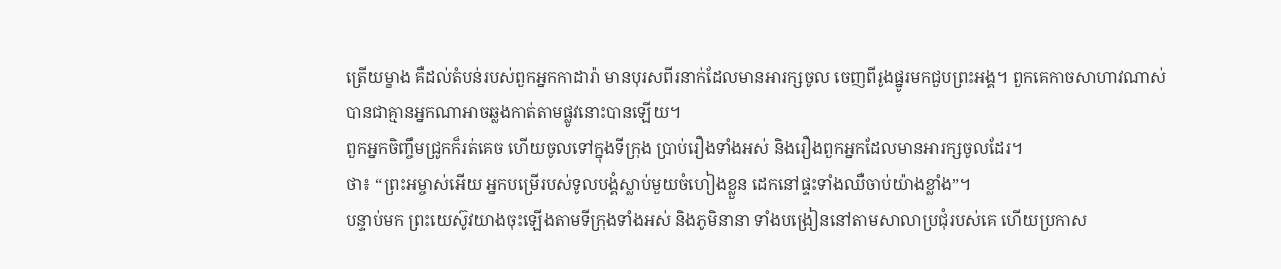ត្រើយម្ខាង គឺដល់តំបន់របស់ពួកអ្នកកាដារ៉ា មានបុរសពីរនាក់ដែលមានអារក្សចូល ចេញពីរូងផ្នូរមកជួបព្រះអង្គ។ ពួកគេកាចសាហាវណាស់ បានជាគ្មានអ្នកណាអាចឆ្លងកាត់តាមផ្លូវនោះបានឡើយ។
ពួកអ្នកចិញ្ចឹមជ្រូកក៏រត់គេច ហើយចូលទៅក្នុងទីក្រុង ប្រាប់រឿងទាំងអស់ និងរឿងពួកអ្នកដែលមានអារក្សចូលដែរ។
ថា៖ “ព្រះអម្ចាស់អើយ អ្នកបម្រើរបស់ទូលបង្គំស្លាប់មួយចំហៀងខ្លួន ដេកនៅផ្ទះទាំងឈឺចាប់យ៉ាងខ្លាំង”។
បន្ទាប់មក ព្រះយេស៊ូវយាងចុះឡើងតាមទីក្រុងទាំងអស់ និងភូមិនានា ទាំងបង្រៀននៅតាមសាលាប្រជុំរបស់គេ ហើយប្រកាស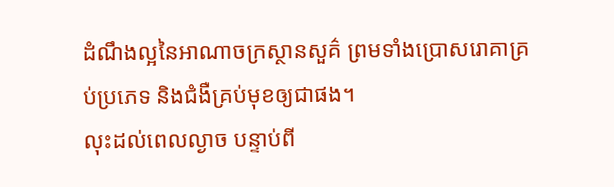ដំណឹងល្អនៃអាណាចក្រស្ថានសួគ៌ ព្រមទាំងប្រោសរោគាគ្រប់ប្រភេទ និងជំងឺគ្រប់មុខឲ្យជាផង។
លុះដល់ពេលល្ងាច បន្ទាប់ពី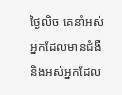ថ្ងៃលិច គេនាំអស់អ្នកដែលមានជំងឺ និងអស់អ្នកដែល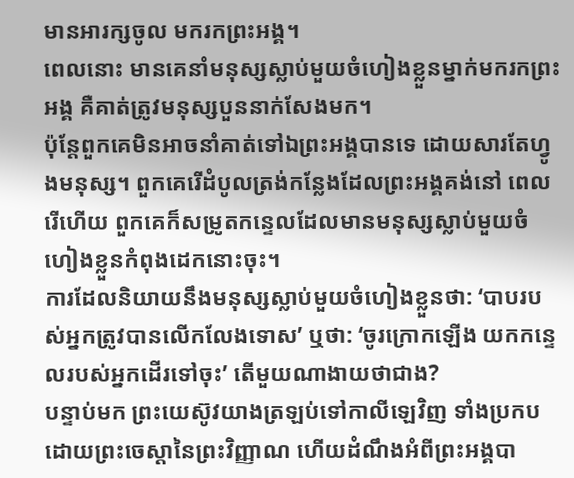មានអារក្សចូល មករកព្រះអង្គ។
ពេលនោះ មានគេនាំមនុស្សស្លាប់មួយចំហៀងខ្លួនម្នាក់មករកព្រះអង្គ គឺគាត់ត្រូវមនុស្សបួននាក់សែងមក។
ប៉ុន្តែពួកគេមិនអាចនាំគាត់ទៅឯព្រះអង្គបានទេ ដោយសារតែហ្វូងមនុស្ស។ ពួកគេរើដំបូលត្រង់កន្លែងដែលព្រះអង្គគង់នៅ ពេលរើហើយ ពួកគេក៏សម្រូតកន្ទេលដែលមានមនុស្សស្លាប់មួយចំហៀងខ្លួនកំពុងដេកនោះចុះ។
ការដែលនិយាយនឹងមនុស្សស្លាប់មួយចំហៀងខ្លួនថា: ‘បាបរបស់អ្នកត្រូវបានលើកលែងទោស’ ឬថា: ‘ចូរក្រោកឡើង យកកន្ទេលរបស់អ្នកដើរទៅចុះ’ តើមួយណាងាយថាជាង?
បន្ទាប់មក ព្រះយេស៊ូវយាងត្រឡប់ទៅកាលីឡេវិញ ទាំងប្រកបដោយព្រះចេស្ដានៃព្រះវិញ្ញាណ ហើយដំណឹងអំពីព្រះអង្គបា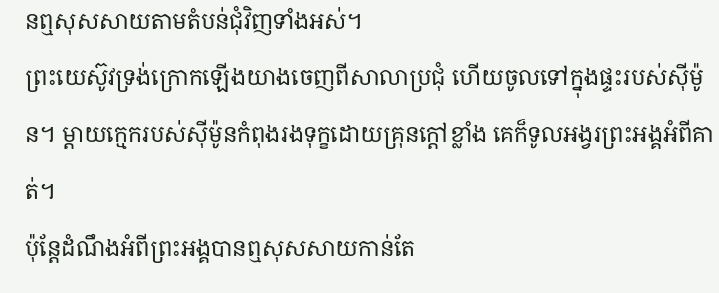នឮសុសសាយតាមតំបន់ជុំវិញទាំងអស់។
ព្រះយេស៊ូវទ្រង់ក្រោកឡើងយាងចេញពីសាលាប្រជុំ ហើយចូលទៅក្នុងផ្ទះរបស់ស៊ីម៉ូន។ ម្ដាយក្មេករបស់ស៊ីម៉ូនកំពុងរងទុក្ខដោយគ្រុនក្ដៅខ្លាំង គេក៏ទូលអង្វរព្រះអង្គអំពីគាត់។
ប៉ុន្តែដំណឹងអំពីព្រះអង្គបានឮសុសសាយកាន់តែ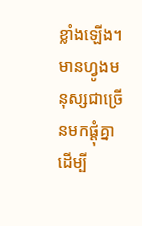ខ្លាំងឡើង។ មានហ្វូងមនុស្សជាច្រើនមកផ្ដុំគ្នា ដើម្បី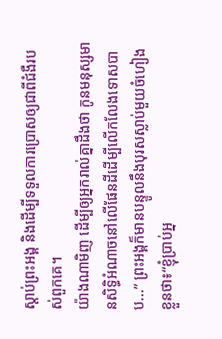ស្ដាប់ព្រះអង្គ និងដើម្បីទទួលការប្រោសឲ្យជាពីជំងឺរបស់ពួកគេ។
យ៉ាងណាមិញ ដើម្បីឲ្យអ្នករាល់គ្នាដឹងថា កូនមនុស្សមានសិទ្ធិអំណាចនៅលើផែនដីដើម្បីលើកលែងទោសបាប...” ព្រះអង្គក៏មានបន្ទូលនឹងបុរសស្លាប់មួយចំហៀងខ្លួនថា៖“ខ្ញុំប្រាប់អ្ន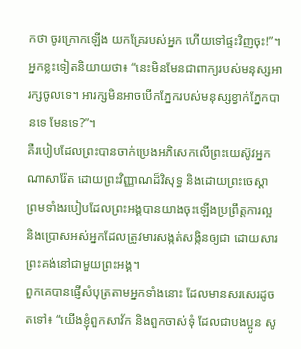កថា ចូរក្រោកឡើង យកគ្រែរបស់អ្នក ហើយទៅផ្ទះវិញចុះ!”។
អ្នកខ្លះទៀតនិយាយថា៖ “នេះមិនមែនជាពាក្យរបស់មនុស្សអារក្សចូលទេ។ អារក្សមិនអាចបើកភ្នែករបស់មនុស្សខ្វាក់ភ្នែកបានទេ មែនទេ?”។
គឺរបៀបដែលព្រះបានចាក់ប្រេងអភិសេកលើព្រះយេស៊ូវអ្នកណាសារ៉ែត ដោយព្រះវិញ្ញាណដ៏វិសុទ្ធ និងដោយព្រះចេស្ដា ព្រមទាំងរបៀបដែលព្រះអង្គបានយាងចុះឡើងប្រព្រឹត្តការល្អ និងប្រោសអស់អ្នកដែលត្រូវមារសង្កត់សង្កិនឲ្យជា ដោយសារព្រះគង់នៅជាមួយព្រះអង្គ។
ពួកគេបានផ្ញើសំបុត្រតាមអ្នកទាំងនោះ ដែលមានសរសេរដូចតទៅ៖ “យើងខ្ញុំពួកសាវ័ក និងពួកចាស់ទុំ ដែលជាបងប្អូន សូ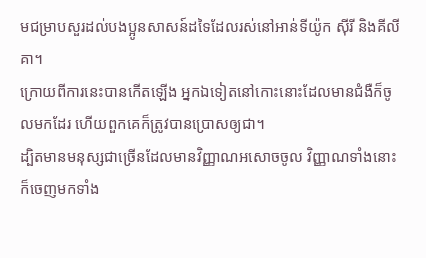មជម្រាបសួរដល់បងប្អូនសាសន៍ដទៃដែលរស់នៅអាន់ទីយ៉ូក ស៊ីរី និងគីលីគា។
ក្រោយពីការនេះបានកើតឡើង អ្នកឯទៀតនៅកោះនោះដែលមានជំងឺក៏ចូលមកដែរ ហើយពួកគេក៏ត្រូវបានប្រោសឲ្យជា។
ដ្បិតមានមនុស្សជាច្រើនដែលមានវិញ្ញាណអសោចចូល វិញ្ញាណទាំងនោះក៏ចេញមកទាំង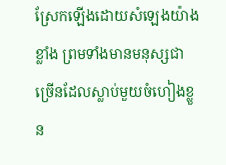ស្រែកឡើងដោយសំឡេងយ៉ាងខ្លាំង ព្រមទាំងមានមនុស្សជាច្រើនដែលស្លាប់មួយចំហៀងខ្លួន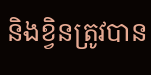និងខ្វិនត្រូវបាន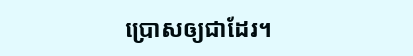ប្រោសឲ្យជាដែរ។